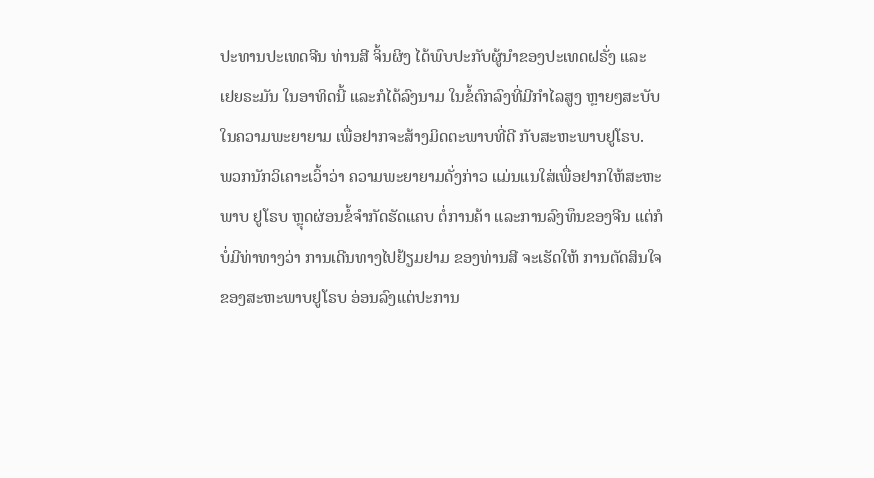ປະທານປະເທດຈີນ ທ່ານສີ ຈິ້ນຜິງ ໄດ້ພົບປະກັບຜູ້ນຳຂອງປະເທດຝຣັ່ງ ແລະ
ເຢຍຣະມັນ ໃນອາທິດນີ້ ແລະກໍໄດ້ລົງນາມ ໃນຂໍ້ຕົກລົງທີ່ມີກຳໄລສູງ ຫຼາຍໆສະບັບ
ໃນຄວາມພະຍາຍາມ ເພື່ອຢາກຈະສ້າງມິດຕະພາບທີ່ດີ ກັບສະຫະພາບຢູໂຣບ.
ພວກນັກວິເຄາະເວົ້າວ່າ ຄວາມພະຍາຍາມດັ່ງກ່າວ ແມ່ນແນໃສ່ເພື່ອຢາກໃຫ້ສະຫະ
ພາບ ຢູໂຣບ ຫຼຸດຜ່ອນຂໍ້ຈຳກັດຮັດແຄບ ຕໍ່ການຄ້າ ແລະການລົງທຶນຂອງຈີນ ແຕ່ກໍ
ບໍ່ມີທ່າທາງວ່າ ການເດີນທາງໄປຢ້ຽມຢາມ ຂອງທ່ານສີ ຈະເຮັດໃຫ້ ການຕັດສິນໃຈ
ຂອງສະຫະພາບຢູໂຣບ ອ່ອນລົງແຕ່ປະການ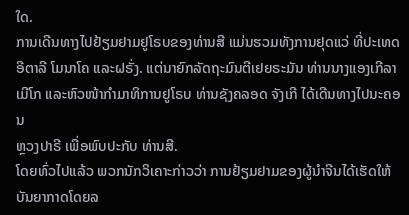ໃດ.
ການເດີນທາງໄປຢ້ຽມຢາມຢູໂຣບຂອງທ່ານສີ ແມ່ນຮວມທັງການຢຸດແວ່ ທີ່ປະເທດ
ອີຕາລີ ໂມນາໂຄ ແລະຝຣັ່ງ. ແຕ່ນາຍົກລັດຖະມົນຕີເຢຍຣະມັນ ທ່ານນາງແອງເກີລາ
ເມີໂກ ແລະຫົວໜ້າກຳມາທິການຢູໂຣບ ທ່ານຊັງຄລອດ ຈັງເກີ ໄດ້ເດີນທາງໄປນະຄອນ
ຫຼວງປາຣີ ເພື່ອພົບປະກັບ ທ່ານສີ.
ໂດຍທົ່ວໄປແລ້ວ ພວກນັກວິເຄາະກ່າວວ່າ ການຢ້ຽມຢາມຂອງຜູ້ນຳຈີນໄດ້ເຮັດໃຫ້
ບັນຍາກາດໂດຍລ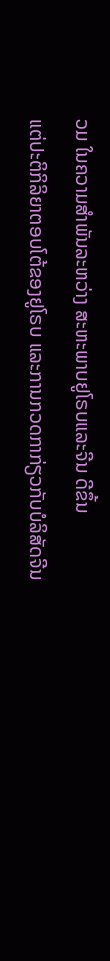ວມ ໃນຄວາມສຳພັນລະຫວ່າງ ສະຫະພາບຢູໂຣບແລະຈີນ ດີຂຶ້ນ
ແຕ່ປະຕິກິລິຍາຕອບໂຕ້ຂອງຢູໂຣບ ແລະການກວດກາກ່ຽວກັບບໍລິສັດຈີນ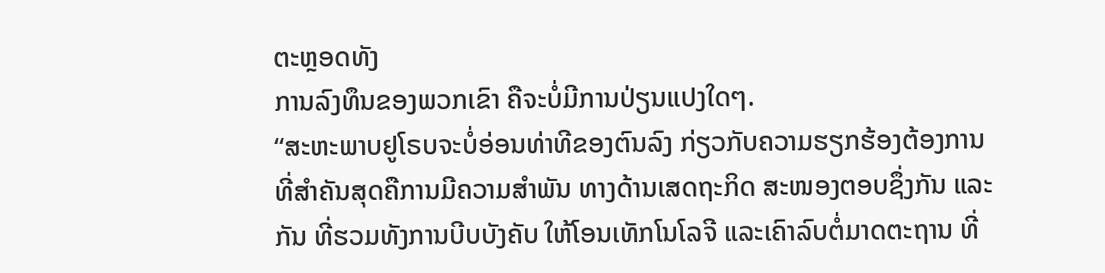ຕະຫຼອດທັງ
ການລົງທຶນຂອງພວກເຂົາ ຄືຈະບໍ່ມີການປ່ຽນແປງໃດໆ.
“ສະຫະພາບຢູໂຣບຈະບໍ່ອ່ອນທ່າທີຂອງຕົນລົງ ກ່ຽວກັບຄວາມຮຽກຮ້ອງຕ້ອງການ
ທີ່ສຳຄັນສຸດຄືການມີຄວາມສຳພັນ ທາງດ້ານເສດຖະກິດ ສະໜອງຕອບຊຶ່ງກັນ ແລະ
ກັນ ທີ່ຮວມທັງການບີບບັງຄັບ ໃຫ້ໂອນເທັກໂນໂລຈີ ແລະເຄົາລົບຕໍ່ມາດຕະຖານ ທີ່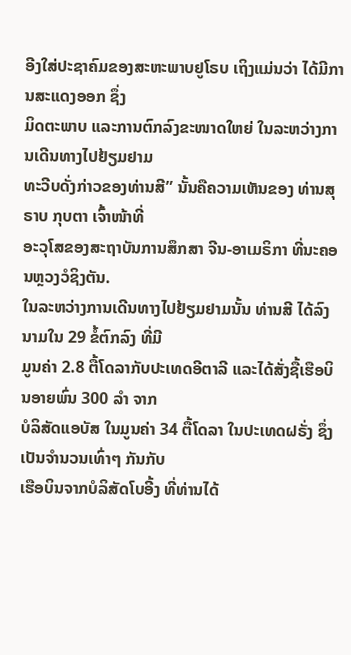ອີງໃສ່ປະຊາຄົມຂອງສະຫະພາບຢູໂຣບ ເຖິງແມ່ນວ່າ ໄດ້ມີການສະແດງອອກ ຊຶ່ງ
ມິດຕະພາບ ແລະການຕົກລົງຂະໜາດໃຫຍ່ ໃນລະຫວ່າງການເດີນທາງໄປຢ້ຽມຢາມ
ທະວີບດັ່ງກ່າວຂອງທ່ານສີ” ນັ້ນຄືຄວາມເຫັນຂອງ ທ່ານສຸຣາບ ກຸບຕາ ເຈົ້າໜ້າທີ່
ອະວຸໂສຂອງສະຖາບັນການສຶກສາ ຈີນ-ອາເມຣິກາ ທີ່ນະຄອນຫຼວງວໍຊິງຕັນ.
ໃນລະຫວ່າງການເດີນທາງໄປຢ້ຽມຢາມນັ້ນ ທ່ານສີ ໄດ້ລົງນາມໃນ 29 ຂໍ້ຕົກລົງ ທີ່ມີ
ມູນຄ່າ 2.8 ຕື້ໂດລາກັບປະເທດອີຕາລີ ແລະໄດ້ສັ່ງຊື້ເຮືອບິນອາຍພົ່ນ 300 ລຳ ຈາກ
ບໍລິສັດແອບັສ ໃນມູນຄ່າ 34 ຕື້ໂດລາ ໃນປະເທດຝຣັ່ງ ຊຶ່ງເປັນຈຳນວນເທົ່າໆ ກັນກັບ
ເຮືອບິນຈາກບໍລິສັດໂບອີ້ງ ທີ່ທ່ານໄດ້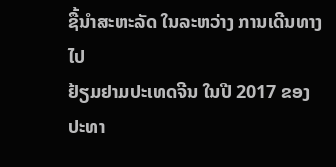ຊື້ນຳສະຫະລັດ ໃນລະຫວ່າງ ການເດີນທາງໄປ
ຢ້ຽມຢາມປະເທດຈີນ ໃນປີ 2017 ຂອງປະທາ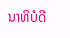ນາທິບໍດີ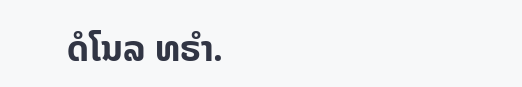ດໍໂນລ ທຣຳ.